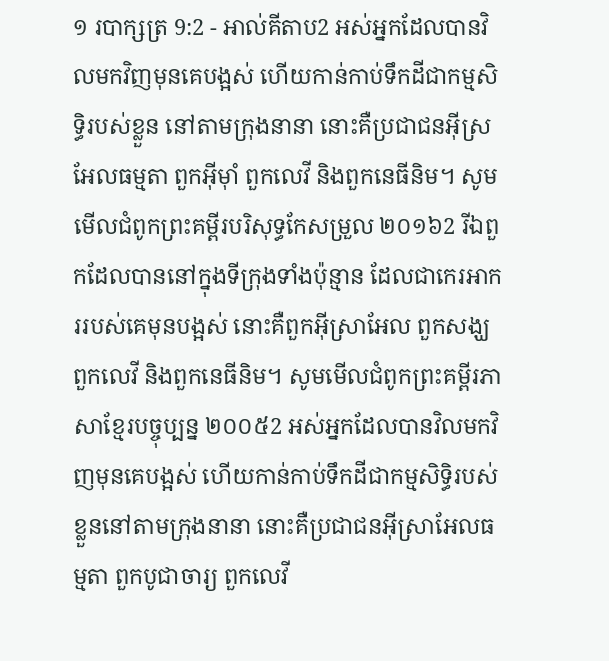១ របាក្សត្រ 9:2 - អាល់គីតាប2 អស់អ្នកដែលបានវិលមកវិញមុនគេបង្អស់ ហើយកាន់កាប់ទឹកដីជាកម្មសិទ្ធិរបស់ខ្លួន នៅតាមក្រុងនានា នោះគឺប្រជាជនអ៊ីស្រអែលធម្មតា ពួកអ៊ីមុាំ ពួកលេវី និងពួកនេធីនិម។ សូមមើលជំពូកព្រះគម្ពីរបរិសុទ្ធកែសម្រួល ២០១៦2 រីឯពួកដែលបាននៅក្នុងទីក្រុងទាំងប៉ុន្មាន ដែលជាកេរអាកររបស់គេមុនបង្អស់ នោះគឺពួកអ៊ីស្រាអែល ពួកសង្ឃ ពួកលេវី និងពួកនេធីនិម។ សូមមើលជំពូកព្រះគម្ពីរភាសាខ្មែរបច្ចុប្បន្ន ២០០៥2 អស់អ្នកដែលបានវិលមកវិញមុនគេបង្អស់ ហើយកាន់កាប់ទឹកដីជាកម្មសិទ្ធិរបស់ខ្លួននៅតាមក្រុងនានា នោះគឺប្រជាជនអ៊ីស្រាអែលធម្មតា ពួកបូជាចារ្យ ពួកលេវី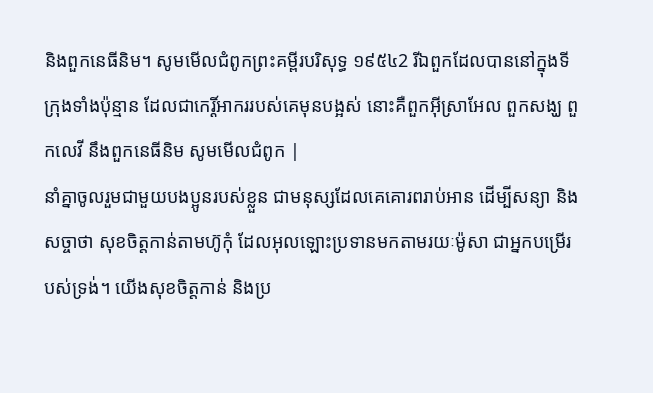និងពួកនេធីនិម។ សូមមើលជំពូកព្រះគម្ពីរបរិសុទ្ធ ១៩៥៤2 រីឯពួកដែលបាននៅក្នុងទីក្រុងទាំងប៉ុន្មាន ដែលជាកេរ្តិ៍អាកររបស់គេមុនបង្អស់ នោះគឺពួកអ៊ីស្រាអែល ពួកសង្ឃ ពួកលេវី នឹងពួកនេធីនិម សូមមើលជំពូក |
នាំគ្នាចូលរួមជាមួយបងប្អូនរបស់ខ្លួន ជាមនុស្សដែលគេគោរពរាប់អាន ដើម្បីសន្យា និងសច្ចាថា សុខចិត្តកាន់តាមហ៊ូកុំ ដែលអុលឡោះប្រទានមកតាមរយៈម៉ូសា ជាអ្នកបម្រើរបស់ទ្រង់។ យើងសុខចិត្តកាន់ និងប្រ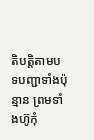តិបត្តិតាមបទបញ្ជាទាំងប៉ុន្មាន ព្រមទាំងហ៊ូកុំ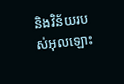និងវិន័យរបស់អុលឡោះ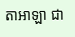តាអាឡា ជា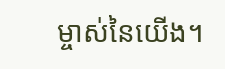ម្ចាស់នៃយើង។